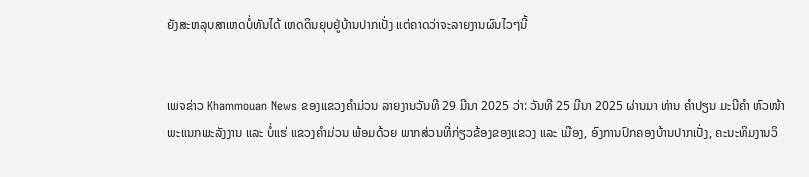ຍັງສະຫລຸບສາເຫດບໍ່ທັນໄດ້ ເຫດດິນຍຸບຢູ່ບ້ານປາກເປັ່ງ ແຕ່ຄາດວ່າຈະລາຍງານຜົນໄວໆນີ້


ເພຈຂ່າວ Khammouan News ຂອງແຂວງຄຳມ່ວນ ລາຍງານວັນທີ 29 ມີນາ 2025 ວ່າ: ວັນທີ 25 ມີນາ 2025 ຜ່ານມາ ທ່ານ ຄໍາປຽນ ມະນີຄໍາ ຫົວໜ້າພະແນກພະລັງງານ ແລະ ບໍ່ແຮ່ ແຂວງຄຳມ່ວນ ພ້ອມດ້ວຍ ພາກສ່ວນທີ່ກ່ຽວຂ້ອງຂອງແຂວງ ແລະ ເມືອງ, ອົງການປົກຄອງບ້ານປາກເປັ່ງ, ຄະນະທິມງານວິ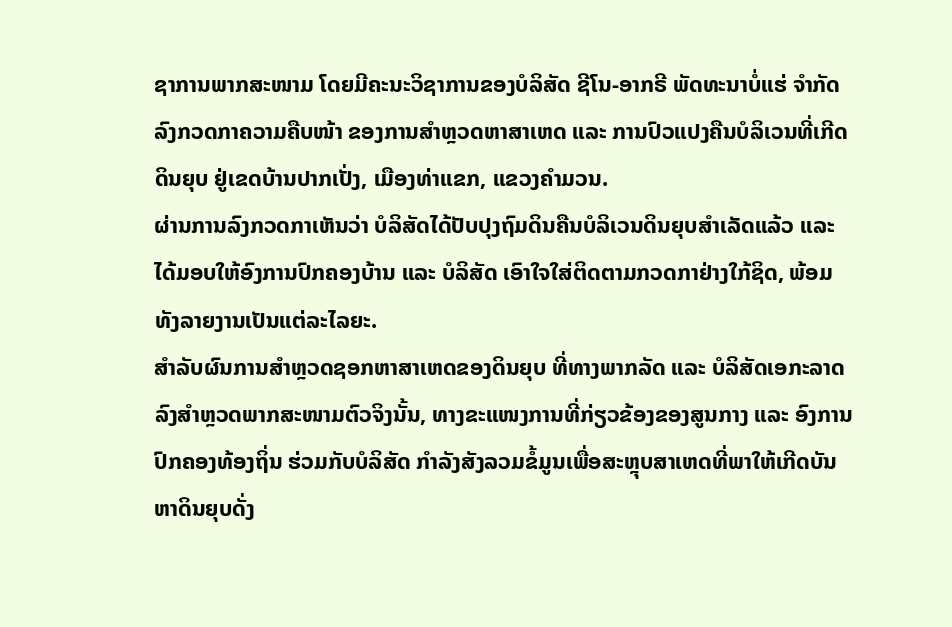ຊາການພາກສະໜາມ ໂດຍມີຄະນະວິຊາການຂອງບໍລິສັດ ຊີໂນ-ອາກຣີ ພັດທະນາບໍ່ແຮ່ ຈໍາກັດ ລົງກວດກາຄວາມຄືບໜ້າ ຂອງການສຳຫຼວດຫາສາເຫດ ແລະ ການປົວແປງຄືນບໍລິເວນທີ່ເກີດດິນຍຸບ ຢູ່ເຂດບ້ານປາກເປັ່ງ, ເມືອງທ່າແຂກ, ແຂວງຄຳມວນ.
ຜ່ານການລົງກວດກາເຫັນວ່າ ບໍລິສັດໄດ້ປັບປຸງຖົມດິນຄືນບໍລິເວນດິນຍຸບສຳເລັດແລ້ວ ແລະ ໄດ້ມອບໃຫ້ອົງການປົກຄອງບ້ານ ແລະ ບໍລິສັດ ເອົາໃຈໃສ່ຕິດຕາມກວດກາຢ່າງໃກ້ຊິດ, ພ້ອມທັງລາຍງານເປັນແຕ່ລະໄລຍະ.
ສຳລັບຜົນການສຳຫຼວດຊອກຫາສາເຫດຂອງດິນຍຸບ ທີ່ທາງພາກລັດ ແລະ ບໍລິສັດເອກະລາດ ລົງສຳຫຼວດພາກສະໜາມຕົວຈິງນັ້ນ, ທາງຂະແໜງການທີ່ກ່ຽວຂ້ອງຂອງສູນກາງ ແລະ ອົງການປົກຄອງທ້ອງຖິ່ນ ຮ່ວມກັບບໍລິສັດ ກຳລັງສັງລວມຂໍ້ມູນເພື່ອສະຫຼຸບສາເຫດທີ່ພາໃຫ້ເກີດບັນຫາດິນຍຸບດັ່ງ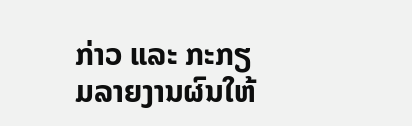ກ່າວ ແລະ ກະກຽມລາຍງານຜົນໃຫ້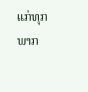ແກ່ທຸກພາກ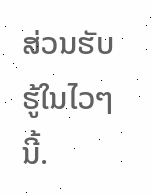ສ່ວນຮັບຮູ້ໃນໄວໆນີ້.